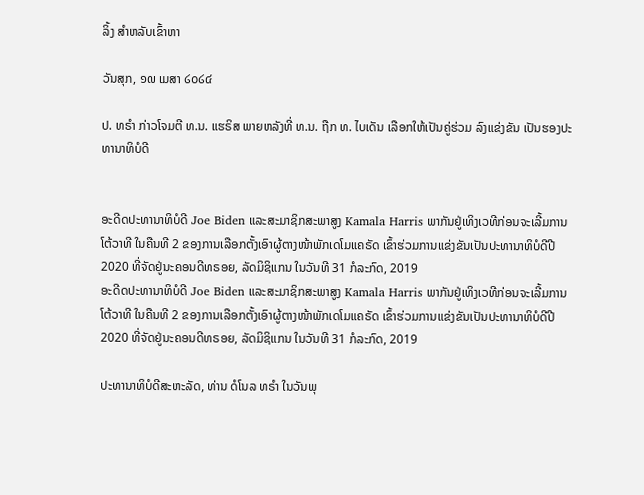ລິ້ງ ສຳຫລັບເຂົ້າຫາ

ວັນສຸກ, ໑໙ ເມສາ ໒໐໒໔

ປ. ທຣໍາ ກ່າວໂຈມຕີ ທ.ນ. ແຮຣິສ ພາຍຫລັງທີ່ ທ.ນ. ຖືກ ທ. ໄບເດັນ ເລືອກໃຫ້ເປັນຄູ່ຮ່ວມ ລົງແຂ່ງຂັນ ເປັນຮອງປະທານາທິບໍດີ


ອະດີດປະທານາທິບໍດີ Joe Biden ແລະສະມາຊິກສະພາສູງ Kamala Harris ພາກັນຢູ່ເທິງເວທີກ່ອນຈະເລີ້ມການໂຕ້ວາທີ ໃນຄືນທີ 2 ຂອງການເລືອກຕັ້ງເອົາຜູ້ຕາງໜ້າພັກເດໂມແຄຣັດ ເຂົ້າຮ່ວມການແຂ່ງຂັນເປັນປະທານາທິບໍດີປີ 2020 ທີ່ຈັດຢູ່ນະຄອນດີທຣອຍ, ລັດມິຊິແກນ ໃນວັນທີ 31 ກໍລະກົດ, 2019
ອະດີດປະທານາທິບໍດີ Joe Biden ແລະສະມາຊິກສະພາສູງ Kamala Harris ພາກັນຢູ່ເທິງເວທີກ່ອນຈະເລີ້ມການໂຕ້ວາທີ ໃນຄືນທີ 2 ຂອງການເລືອກຕັ້ງເອົາຜູ້ຕາງໜ້າພັກເດໂມແຄຣັດ ເຂົ້າຮ່ວມການແຂ່ງຂັນເປັນປະທານາທິບໍດີປີ 2020 ທີ່ຈັດຢູ່ນະຄອນດີທຣອຍ, ລັດມິຊິແກນ ໃນວັນທີ 31 ກໍລະກົດ, 2019

ປະທານາທິບໍດີສະຫະລັດ, ທ່ານ ດໍໂນລ ທຣໍາ ໃນວັນພຸ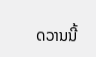ດວານນີ້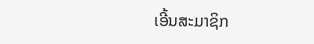ເອີ້ນສະມາຊິກ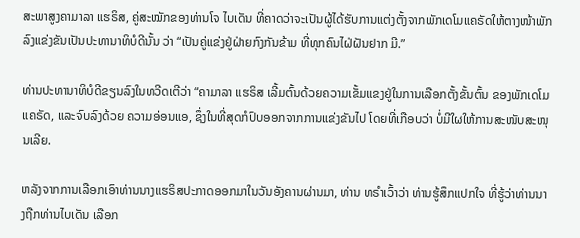ສະພາສູງຄາມາລາ ແຮຣິສ, ຄູ່ສະໝັກຂອງທ່ານໂຈ ໄບເດັນ ທີ່ຄາດວ່າຈະເປັນຜູ້ໄດ້ຮັບການແຕ່ງຕັ້ງຈາກພັກເດໂມແຄຣັດໃຫ້ຕາງໜ້າພັກລົງແຂ່ງຂັນເປັນປະທານາທິບໍດີນັ້ນ ວ່າ “ເປັນຄູ່ແຂ່ງຢູ່ຝ່າຍກົງກັນຂ້າມ ທີ່ທຸກຄົນໄຝ່ຝັນຢາກ ມີ.”

ທ່ານປະທານາທິບໍດີຂຽນລົງໃນທວີດເຕີວ່າ “ຄາມາລາ ແຮຣິສ ເລີ້ມຕົ້ນດ້ວຍຄວາມເຂັ້ມແຂງຢູ່ໃນການເລືອກຕັ້ງຂັ້ນຕົ້ນ ຂອງພັກເດໂມແຄຣັດ, ແລະຈົບລົງດ້ວຍ ຄວາມອ່ອນແອ, ຊຶ່ງໃນທີ່ສຸດກໍປົບອອກຈາກການແຂ່ງຂັນໄປ ໂດຍທີ່ເກືອບວ່າ ບໍ່ມີໃຜໃຫ້ການສະໜັບສະໜຸນເລີຍ.

ຫລັງຈາກການເລືອກເອົາທ່ານນາງແຮຣິສປະກາດອອກມາໃນວັນອັງຄານຜ່ານມາ, ທ່ານ ທຣໍາເວົ້າວ່າ ທ່ານຮູ້ສຶກແປກໃຈ ທີ່ຮູ້ວ່າທ່ານນາງຖືກທ່ານໄບເດັນ ເລືອກ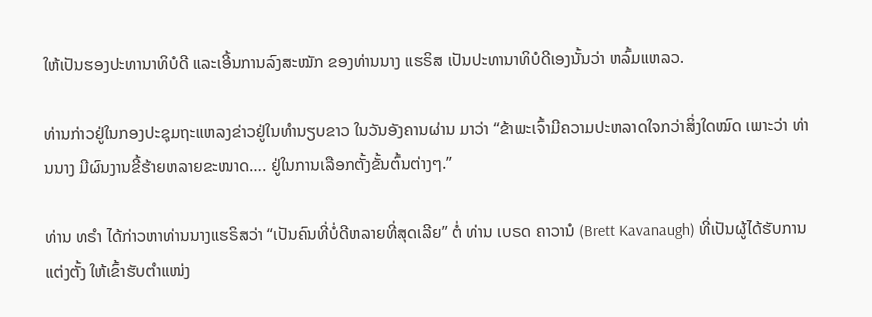ໃຫ້ເປັນຮອງປະທານາທິບໍດີ ແລະເອີ້ນການລົງສະໝັກ ຂອງທ່ານນາງ ແຮຣິສ ເປັນປະທານາທິບໍດີເອງນັ້ນວ່າ ຫລົ້ມແຫລວ.

ທ່ານກ່າວຢູ່ໃນກອງປະຊຸມຖະແຫລງຂ່າວຢູ່ໃນທໍານຽບຂາວ ໃນວັນອັງຄານຜ່ານ ມາວ່າ “ຂ້າພະເຈົ້າມີຄວາມປະຫລາດໃຈກວ່າສິ່ງໃດໝົດ ເພາະວ່າ ທ່ານນາງ ມີຜົນງານຂີ້ຮ້າຍຫລາຍຂະໜາດ…. ຢູ່ໃນການເລືອກຕັ້ງຂັ້ນຕົ້ນຕ່າງໆ.”

ທ່ານ ທຣໍາ ໄດ້ກ່າວຫາທ່ານນາງແຮຣິສວ່າ “ເປັນຄົນທີ່ບໍ່ດີຫລາຍທີ່ສຸດເລີຍ” ຕໍ່ ທ່ານ ເບຣດ ຄາວານໍ (Brett Kavanaugh) ທີ່ເປັນຜູ້ໄດ້ຮັບການແຕ່ງຕັ້ງ ໃຫ້ເຂົ້າຮັບຕໍາແໜ່ງ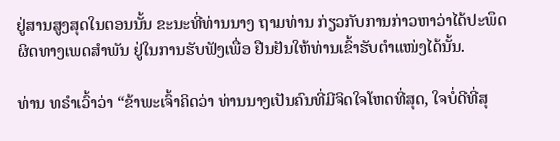ຢູ່ສານສູງສຸດໃນຕອນນັ້ນ ຂະນະທີ່ທ່ານນາງ ຖາມທ່ານ ກ່ຽວກັບການກ່າວຫາວ່າໄດ້ປະພຶດຜິດທາງເພດສໍາພັນ ຢູ່ໃນການຮັບຟັງເພື່ອ ຢືນຢັນໃຫ້ທ່ານເຂົ້າຮັບຕໍາແໜ່ງໄດ້ນັ້ນ.

ທ່ານ ທຣໍາເວົ້າວ່າ “ຂ້າພະເຈົ້າຄິດວ່າ ທ່ານນາງເປັນຄົນທີ່ມີຈິດໃຈໂຫດທີ່ສຸດ, ໃຈບໍ່ດີທີ່ສຸ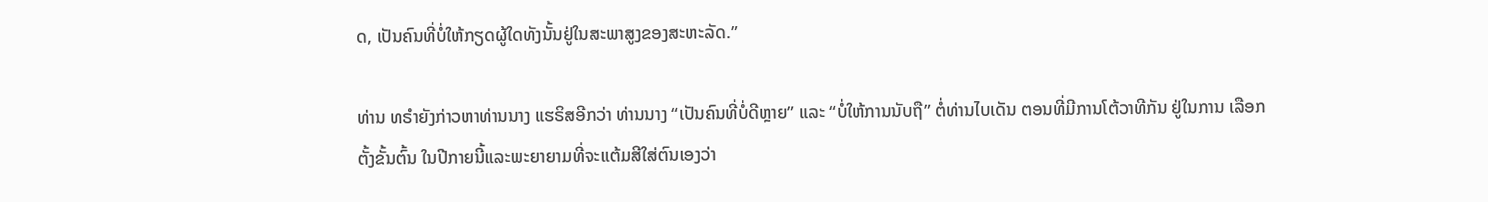ດ, ເປັນຄົນທີ່ບໍ່ໃຫ້ກຽດຜູ້ໃດທັງນັ້ນຢູ່ໃນສະພາສູງຂອງສະຫະລັດ.”

ທ່ານ ທຣໍາຍັງກ່າວຫາທ່ານນາງ ແຮຣິສອີກວ່າ ທ່ານນາງ “ເປັນຄົນທີ່ບໍ່ດີຫຼາຍ” ແລະ “ບໍ່ໃຫ້ການນັບຖື” ຕໍ່ທ່ານໄບເດັນ ຕອນທີ່ມີການໂຕ້ວາທີກັນ ຢູ່ໃນການ ເລືອກຕັ້ງຂັ້ນຕົ້ນ ໃນປີກາຍນີ້ແລະພະຍາຍາມທີ່ຈະແຕ້ມສີໃສ່ຕົນເອງວ່າ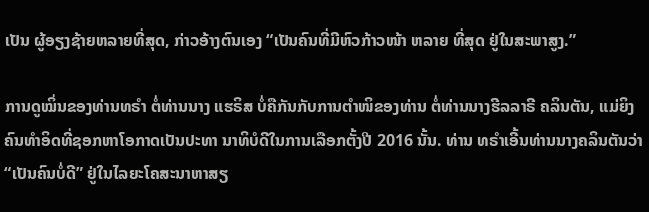ເປັນ ຜູ້ອຽງຊ້າຍຫລາຍທີ່ສຸດ, ກ່າວອ້າງຕົນເອງ “ເປັນຄົນທີ່ມີຫົວກ້າວໜ້າ ຫລາຍ ທີ່ສຸດ ຢູ່ໃນສະພາສູງ.”

ການດູໝິ່ນຂອງທ່ານທຣໍາ ຕໍ່ທ່ານນາງ ແຮຣິສ ບໍ່ຄືກັນກັບການຕໍາໜິຂອງທ່ານ ຕໍ່ທ່ານນາງຮີລລາຣີ ຄລິນຕັນ, ແມ່ຍິງຄົນທໍາອິດທີ່ຊອກຫາໂອກາດເປັນປະທາ ນາທິບໍດີໃນການເລືອກຕັ້ງປີ 2016 ນັ້ນ. ທ່ານ ທຣໍາເອີ້ນທ່ານນາງຄລິນຕັນວ່າ “ເປັນຄົນບໍ່ດີ” ຢູ່ໃນໄລຍະໂຄສະນາຫາສຽ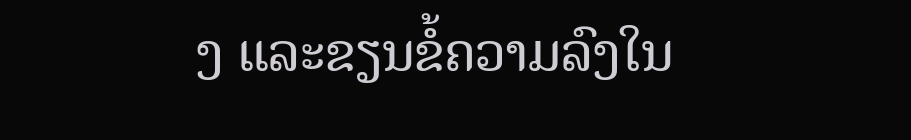ງ ແລະຂຽນຂໍ້ຄວາມລົງໃນ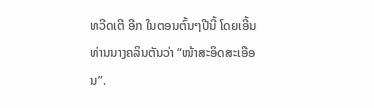ທວີດເຕີ ອີກ ໃນຕອນຕົ້ນໆປີນີ້ ໂດຍເອີ້ນທ່ານນາງຄລິນຕັນວ່າ “ໜ້າສະອິດສະເອືອນ”.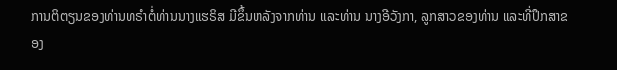ການຕິຕຽນຂອງທ່ານທຣໍາຕໍ່ທ່ານນາງແຮຣິສ ມີຂຶ້ນຫລັງຈາກທ່ານ ແລະທ່ານ ນາງອີວັງກາ, ລູກສາວຂອງທ່ານ ແລະທີ່ປຶກສາຂອງ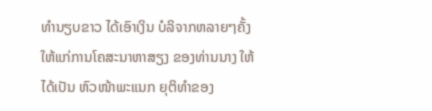ທໍານຽບຂາວ ໄດ້ເອົາເງິນ ບໍລິຈາກຫລາຍໆຄັ້ງ ໃຫ້ແກ່ການໂຄສະນາຫາສຽງ ຂອງທ່ານນາງ ໃຫ້ໄດ້ເປັນ ຫົວໜ້າພະແນກ ຍຸຕິທໍາຂອງ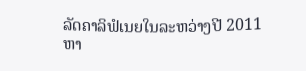ລັດຄາລິຟໍເນຍໃນລະຫວ່າງປີ 2011 ຫາ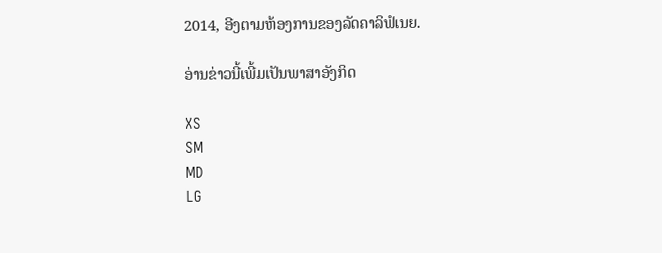2014, ອີງຕາມຫ້ອງການຂອງລັດຄາລິຟໍເນຍ.

ອ່ານຂ່າວນີ້ເພີ້ມເປັນພາສາອັງກິດ

XS
SM
MD
LG